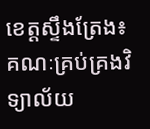ខេត្តស្ទឹងត្រែង៖ គណៈគ្រប់គ្រងវិទ្យាល័យ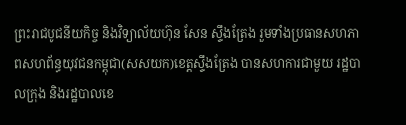ព្រះរាជបូជនីយកិច្ច និងវិទ្យាល័យហ៊ុន សែន ស្ទឹងត្រែង រួមទាំងប្រធានសហភាពសហព័ន្ធយុវជនកម្ពុជា(សសយក)ខេត្តស្ទឹងត្រែង បានសហការជាមួយ រដ្ឋបាលក្រុង និងរដ្ឋបាលខេ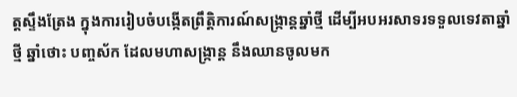ត្តស្ទឹងត្រែង ក្នុងការរៀបចំបង្កើតព្រឹត្តិការណ៍សង្ក្រាន្តឆ្នាំថ្មី ដើម្បីអបអរសាទរទទួលទេវតាឆ្នាំថ្មី ឆ្នាំថោះ បញ្ចស័ក ដែលមហាសង្ក្រាន្ត នឹងឈានចូលមក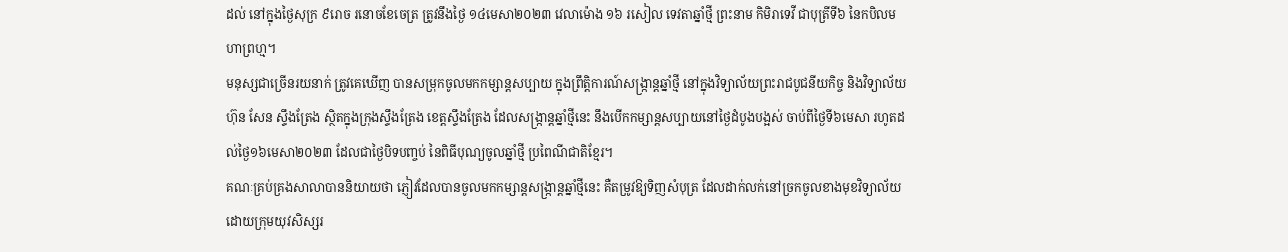ដល់ នៅក្នុងថ្ងៃសុក្រ ៩រោច រនោចខែចេត្រ ត្រូវនឹងថ្ងៃ ១៤មេសា២០២៣ វេលាម៉ោង ១៦ រសៀល ទេវតាឆ្នាំថ្មី ព្រះនាម កិមិរាទេវី ជាបុត្រីទី៦ នៃកបិលមហាព្រហ្ម។
មនុស្សជាច្រើនរយនាក់ ត្រូវគេឃើញ បានសម្រុកចូលមកកម្សាន្តសប្បាយ ក្នុងព្រឹត្តិការណ៍សង្ក្រាន្តឆ្នាំថ្មី នៅក្នុងវិទ្យាល័យព្រះរាជបូជនីយកិច្ច និងវិទ្យាល័យហ៊ុន សែន ស្ទឹងត្រែង ស្ថិតក្នុងក្រុងស្ទឹងត្រែង ខេត្តស្ទឹងត្រែង ដែលសង្ក្រាន្តឆ្នាំថ្មីនេះ នឹងបើកកម្សាន្តសប្បាយនៅថ្ងៃដំបូងបង្អស់ ចាប់ពីថ្ងៃទី៦មេសា រហូតដល់ថ្ងៃ១៦មេសា២០២៣ ដែលជាថ្ងៃបិទបញ្ចប់ នៃពិធីបុណ្យចូលឆ្នាំថ្មី ប្រពៃណីជាតិខ្មែរ។
គណៈគ្រប់គ្រងសាលាបាននិយាយថា ភ្ញៀវដែលបានចូលមកកម្សាន្តសង្ក្រាន្តឆ្នាំថ្មីនេះ គឺតម្រូវឱ្យទិញសំបុត្រ ដែលដាក់លក់នៅច្រកចូលខាងមុខវិទ្យាល័យ ដោយក្រុមយុវសិស្សរ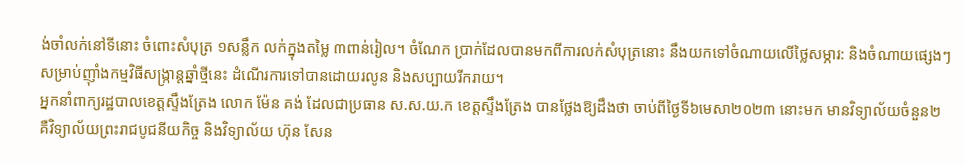ង់ចាំលក់នៅទីនោះ ចំពោះសំបុត្រ ១សន្លឹក លក់ក្នុងតម្លៃ ៣ពាន់រៀល។ ចំណែក ប្រាក់ដែលបានមកពីការលក់សំបុត្រនោះ នឹងយកទៅចំណាយលើថ្លៃសម្ភារ: និងចំណាយផ្សេងៗ សម្រាប់ញ៉ាំងកម្មវិធីសង្រ្កាន្តឆ្នាំថ្មីនេះ ដំណើរការទៅបានដោយរលូន និងសប្បាយរីករាយ។
អ្នកនាំពាក្យរដ្ឋបាលខេត្តស្ទឹងត្រែង លោក ម៉ែន គង់ ដែលជាប្រធាន ស.ស.យ.ក ខេត្តស្ទឹងត្រែង បានថ្លែងឱ្យដឹងថា ចាប់ពីថ្ងៃទី៦មេសា២០២៣ នោះមក មានវិទ្យាល័យចំនួន២ គឺវិទ្យាល័យព្រះរាជបូជនីយកិច្ច និងវិទ្យាល័យ ហ៊ុន សែន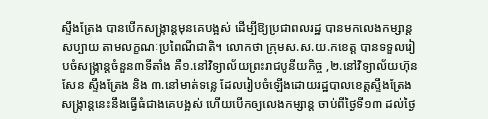ស្ទឹងត្រែង បានបើកសង្ក្រាន្តមុនគេបង្អស់ ដើម្បីឱ្យប្រជាពលរដ្ឋ បានមកលេងកម្សាន្តសប្បាយ តាមលក្ខណៈប្រពៃណីជាតិ។ លោកថា ក្រុមស.ស.យ.កខេត្ត បានទទួលរៀបចំសង្ក្រាន្តចំនួន៣ទីតាំង គឺ១.នៅវិទ្យាល័យព្រះរាជបូនីយកិច្ច ,២.នៅវិទ្យាល័យហ៊ុន សែន ស្ទឹងត្រែង និង ៣.នៅមាត់ទន្លេ ដែលរៀបចំឡើងដោយរដ្ឋបាលខេត្តស្ទឹងត្រែង សង្ក្រាន្តនេះនឹងធ្វើធំជាងគេបង្អស់ ហើយបើកឲ្យលេងកម្សាន្ត ចាប់ពីថ្ងៃទី១៣ ដល់ថ្ងៃ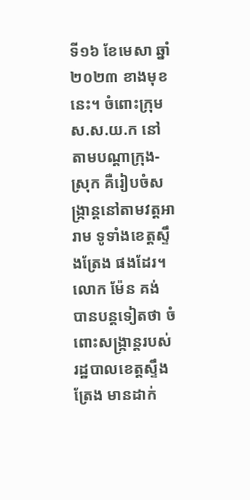ទី១៦ ខែមេសា ឆ្នាំ២០២៣ ខាងមុខនេះ។ ចំពោះក្រុមស.ស.យ.ក នៅតាមបណ្តាក្រុង-ស្រុក គឺរៀបចំសង្ក្រាន្តនៅតាមវត្តអារាម ទូទាំងខេត្តស្ទឹងត្រែង ផងដែរ។
លោក ម៉ែន គង់ បានបន្តទៀតថា ចំពោះសង្ក្រាន្តរបស់រដ្ឋបាលខេត្តស្ទឹងត្រែង មានដាក់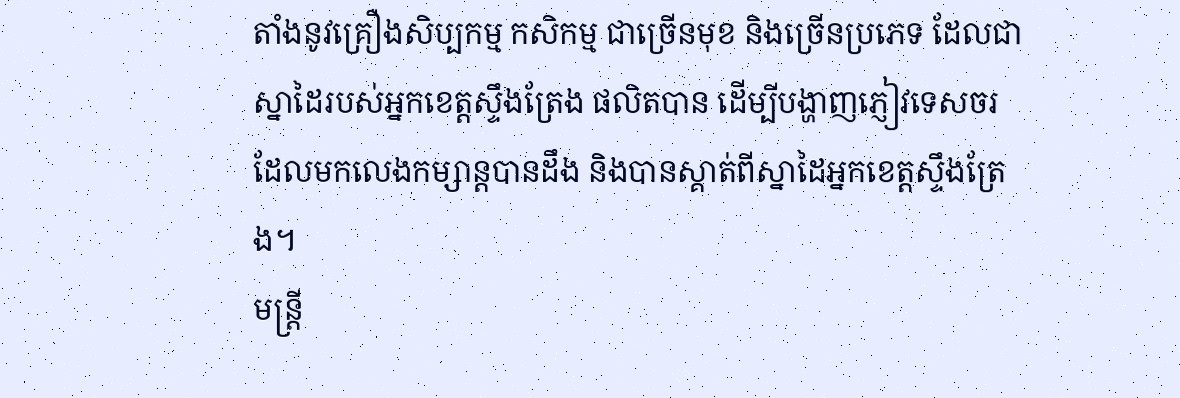តាំងនូវគ្រឿងសិប្បកម្ម កសិកម្ម ជាច្រើនមុខ និងច្រើនប្រភេទ ដែលជាស្នាដៃរបស់អ្នកខេត្តស្ទឹងត្រែង ផលិតបាន ដើម្បីបង្ហាញភ្ញៀវទេសចរ ដែលមកលេងកម្សាន្តបានដឹង និងបានស្គាត់ពីស្នាដៃអ្នកខេត្តស្ទឹងត្រែង។
មន្ត្រី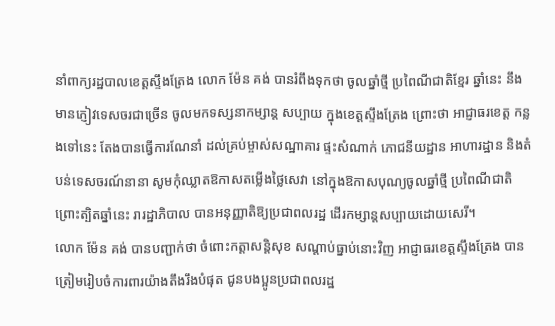នាំពាក្យរដ្ឋបាលខេត្តស្ទឹងត្រែង លោក ម៉ែន គង់ បានរំពឹងទុកថា ចូលឆ្នាំថ្មី ប្រពៃណីជាតិខ្មែរ ឆ្នាំនេះ នឹងមានភ្ញៀវទេសចរជាច្រើន ចូលមកទស្សនាកម្សាន្ត សប្បាយ ក្នុងខេត្តស្ទឹងត្រែង ព្រោះថា អាជ្ញាធរខេត្ត កន្លងទៅនេះ តែងបានធ្វើការណែនាំ ដល់គ្រប់ម្ចាស់សណ្ឋាគារ ផ្ទះសំណាក់ ភោជនីយដ្ឋាន អាហារដ្ឋាន និងតំបន់ទេសចរណ៍នានា សូមកុំឈ្លាតឱកាសតម្លើងថ្លៃសេវា នៅក្នុងឱកាសបុណ្យចូលឆ្នាំថ្មី ប្រពៃណីជាតិ ព្រោះត្បិតឆ្នាំនេះ រារដ្ឋាភិបាល បានអនុញ្ញាតិឱ្យប្រជាពលរដ្ឋ ដើរកម្សាន្តសប្បាយដោយសេរី។
លោក ម៉ែន គង់ បានបញ្ជាក់ថា ចំពោះកត្តាសន្តិសុខ សណ្តាប់ធ្នាប់នោះវិញ អាជ្ញាធរខេត្តស្ទឹងត្រែង បានត្រៀមរៀបចំការពារយ៉ាងតឹងរឹងបំផុត ជូនបងប្អូនប្រជាពលរដ្ឋ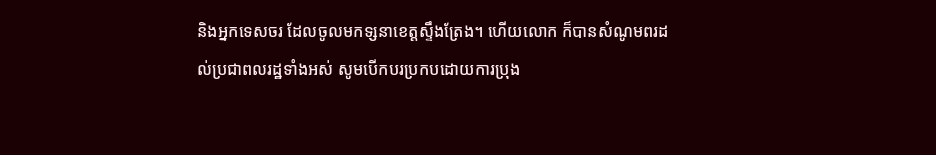និងអ្នកទេសចរ ដែលចូលមកទ្សនាខេត្តស្ទឹងត្រែង។ ហើយលោក ក៏បានសំណូមពរដល់ប្រជាពលរដ្ឋទាំងអស់ សូមបើកបរប្រកបដោយការប្រុង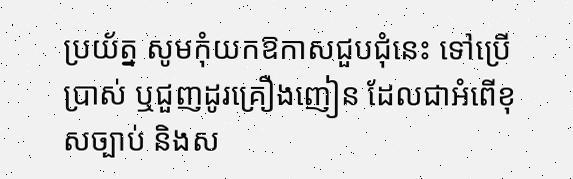ប្រយ័ត្ន សូមកុំយកឱកាសជួបជុំនេះ ទៅប្រើប្រាស់ ឬជួញដូរគ្រឿងញៀន ដែលជាអំពើខុសច្បាប់ និងស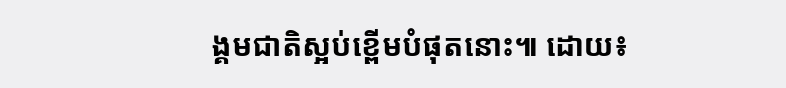ង្គមជាតិស្អប់ខ្ពើមបំផុតនោះ៕ ដោយ៖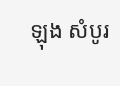ឡុង សំបូរ